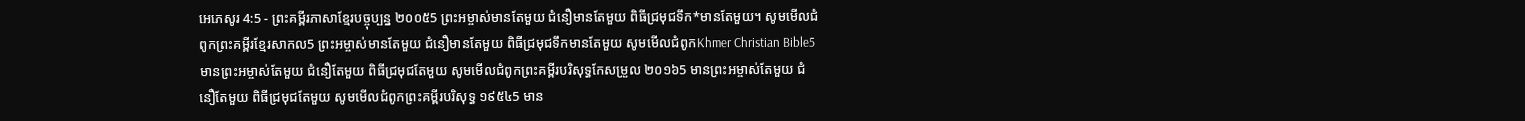អេភេសូរ 4:5 - ព្រះគម្ពីរភាសាខ្មែរបច្ចុប្បន្ន ២០០៥5 ព្រះអម្ចាស់មានតែមួយ ជំនឿមានតែមួយ ពិធីជ្រមុជទឹក*មានតែមួយ។ សូមមើលជំពូកព្រះគម្ពីរខ្មែរសាកល5 ព្រះអម្ចាស់មានតែមួយ ជំនឿមានតែមួយ ពិធីជ្រមុជទឹកមានតែមួយ សូមមើលជំពូកKhmer Christian Bible5 មានព្រះអម្ចាស់តែមួយ ជំនឿតែមួយ ពិធីជ្រមុជតែមួយ សូមមើលជំពូកព្រះគម្ពីរបរិសុទ្ធកែសម្រួល ២០១៦5 មានព្រះអម្ចាស់តែមួយ ជំនឿតែមួយ ពិធីជ្រមុជតែមួយ សូមមើលជំពូកព្រះគម្ពីរបរិសុទ្ធ ១៩៥៤5 មាន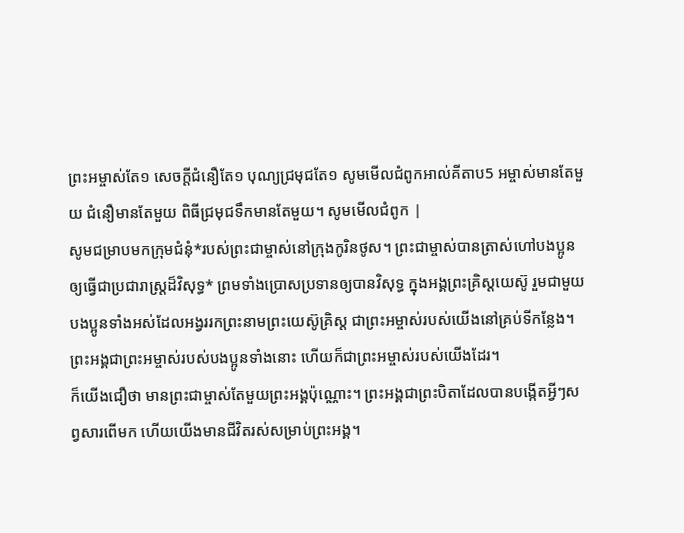ព្រះអម្ចាស់តែ១ សេចក្ដីជំនឿតែ១ បុណ្យជ្រមុជតែ១ សូមមើលជំពូកអាល់គីតាប5 អម្ចាស់មានតែមួយ ជំនឿមានតែមួយ ពិធីជ្រមុជទឹកមានតែមួយ។ សូមមើលជំពូក |
សូមជម្រាបមកក្រុមជំនុំ*របស់ព្រះជាម្ចាស់នៅក្រុងកូរិនថូស។ ព្រះជាម្ចាស់បានត្រាស់ហៅបងប្អូនឲ្យធ្វើជាប្រជារាស្ដ្រដ៏វិសុទ្ធ* ព្រមទាំងប្រោសប្រទានឲ្យបានវិសុទ្ធ ក្នុងអង្គព្រះគ្រិស្តយេស៊ូ រួមជាមួយបងប្អូនទាំងអស់ដែលអង្វររកព្រះនាមព្រះយេស៊ូគ្រិស្ត ជាព្រះអម្ចាស់របស់យើងនៅគ្រប់ទីកន្លែង។ ព្រះអង្គជាព្រះអម្ចាស់របស់បងប្អូនទាំងនោះ ហើយក៏ជាព្រះអម្ចាស់របស់យើងដែរ។
ក៏យើងជឿថា មានព្រះជាម្ចាស់តែមួយព្រះអង្គប៉ុណ្ណោះ។ ព្រះអង្គជាព្រះបិតាដែលបានបង្កើតអ្វីៗសព្វសារពើមក ហើយយើងមានជីវិតរស់សម្រាប់ព្រះអង្គ។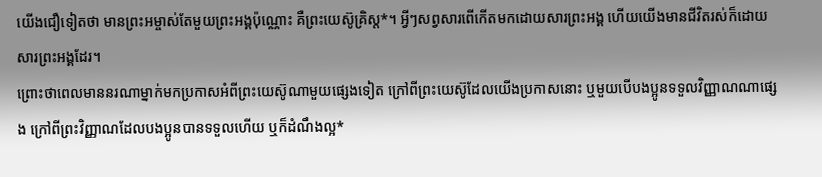យើងជឿទៀតថា មានព្រះអម្ចាស់តែមួយព្រះអង្គប៉ុណ្ណោះ គឺព្រះយេស៊ូគ្រិស្ត*។ អ្វីៗសព្វសារពើកើតមកដោយសារព្រះអង្គ ហើយយើងមានជីវិតរស់ក៏ដោយសារព្រះអង្គដែរ។
ព្រោះថាពេលមាននរណាម្នាក់មកប្រកាសអំពីព្រះយេស៊ូណាមួយផ្សេងទៀត ក្រៅពីព្រះយេស៊ូដែលយើងប្រកាសនោះ ឬមួយបើបងប្អូនទទួលវិញ្ញាណណាផ្សេង ក្រៅពីព្រះវិញ្ញាណដែលបងប្អូនបានទទួលហើយ ឬក៏ដំណឹងល្អ*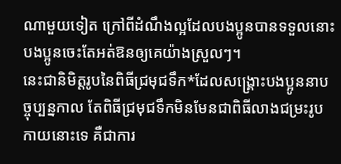ណាមួយទៀត ក្រៅពីដំណឹងល្អដែលបងប្អូនបានទទួលនោះ បងប្អូនចេះតែអត់ឱនឲ្យគេយ៉ាងស្រួលៗ។
នេះជានិមិត្តរូបនៃពិធីជ្រមុជទឹក*ដែលសង្គ្រោះបងប្អូននាបច្ចុប្បន្នកាល តែពិធីជ្រមុជទឹកមិនមែនជាពិធីលាងជម្រះរូបកាយនោះទេ គឺជាការ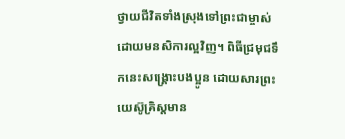ថ្វាយជីវិតទាំងស្រុងទៅព្រះជាម្ចាស់ ដោយមនសិការល្អវិញ។ ពិធីជ្រមុជទឹកនេះសង្គ្រោះបងប្អូន ដោយសារព្រះយេស៊ូគ្រិស្តមាន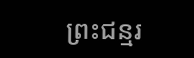ព្រះជន្មរ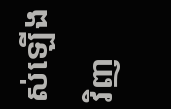ស់ឡើងវិញ